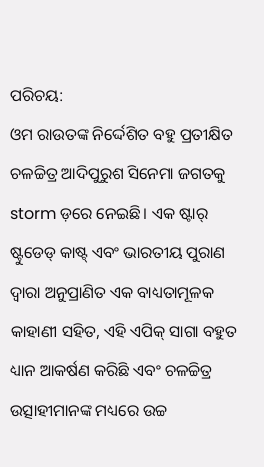ପରିଚୟ:
ଓମ ରାଉତଙ୍କ ନିର୍ଦ୍ଦେଶିତ ବହୁ ପ୍ରତୀକ୍ଷିତ ଚଳଚ୍ଚିତ୍ର ଆଦିପୁରୁଶ ସିନେମା ଜଗତକୁ storm ଡ଼ରେ ନେଇଛି। ଏକ ଷ୍ଟାର୍ ଷ୍ଟୁଡେଡ୍ କାଷ୍ଟ୍ ଏବଂ ଭାରତୀୟ ପୁରାଣ ଦ୍ୱାରା ଅନୁପ୍ରାଣିତ ଏକ ବାଧ୍ୟତାମୂଳକ କାହାଣୀ ସହିତ, ଏହି ଏପିକ୍ ସାଗା ବହୁତ ଧ୍ୟାନ ଆକର୍ଷଣ କରିଛି ଏବଂ ଚଳଚ୍ଚିତ୍ର ଉତ୍ସାହୀମାନଙ୍କ ମଧ୍ୟରେ ଉଚ୍ଚ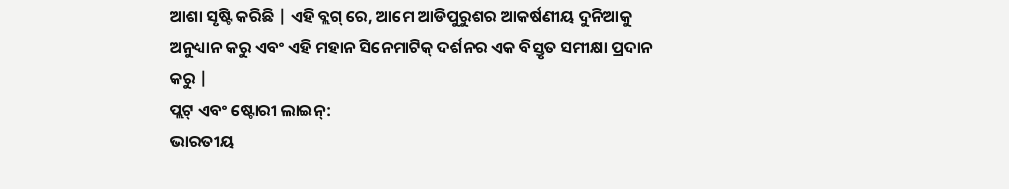ଆଶା ସୃଷ୍ଟି କରିଛି | ଏହି ବ୍ଲଗ୍ ରେ, ଆମେ ଆଡିପୁରୁଶର ଆକର୍ଷଣୀୟ ଦୁନିଆକୁ ଅନୁଧ୍ୟାନ କରୁ ଏବଂ ଏହି ମହାନ ସିନେମାଟିକ୍ ଦର୍ଶନର ଏକ ବିସ୍ତୃତ ସମୀକ୍ଷା ପ୍ରଦାନ କରୁ |
ପ୍ଲଟ୍ ଏବଂ ଷ୍ଟୋରୀ ଲାଇନ୍:
ଭାରତୀୟ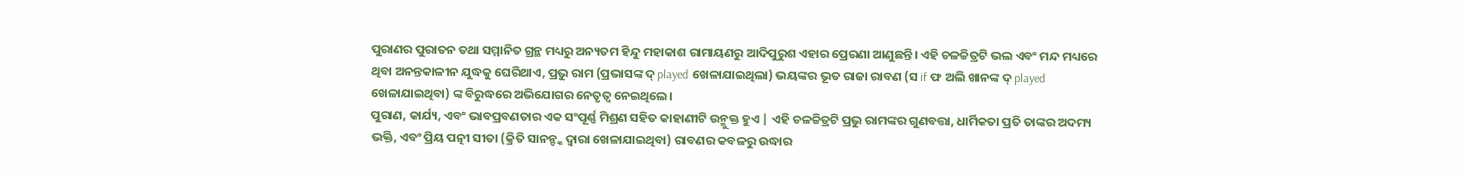ପୁରାଣର ପୁରାତନ ତଥା ସମ୍ମାନିତ ଗ୍ରନ୍ଥ ମଧ୍ୟରୁ ଅନ୍ୟତମ ହିନ୍ଦୁ ମହାକାଶ ରାମାୟଣରୁ ଆଦିପୁରୁଶ ଏହାର ପ୍ରେରଣା ଆଣୁଛନ୍ତି। ଏହି ଚଳଚ୍ଚିତ୍ରଟି ଭଲ ଏବଂ ମନ୍ଦ ମଧ୍ୟରେ ଥିବା ଅନନ୍ତକାଳୀନ ଯୁଦ୍ଧକୁ ଘେରିଥାଏ, ପ୍ରଭୁ ରାମ (ପ୍ରଭାସଙ୍କ ଦ୍ played ଖେଳାଯାଇଥିଲା) ଭୟଙ୍କର ଭୂତ ରାଜା ରାବଣ (ସ if ଫ ଅଲି ଖାନଙ୍କ ଦ୍ played ଖେଳାଯାଇଥିବା) ଙ୍କ ବିରୁଦ୍ଧରେ ଅଭିଯୋଗର ନେତୃତ୍ୱ ନେଇଥିଲେ।
ପୁରାଣ, କାର୍ଯ୍ୟ, ଏବଂ ଭାବପ୍ରବଣତାର ଏକ ସଂପୂର୍ଣ୍ଣ ମିଶ୍ରଣ ସହିତ କାହାଣୀଟି ଉନ୍ମୁକ୍ତ ହୁଏ | ଏହି ଚଳଚ୍ଚିତ୍ରଟି ପ୍ରଭୁ ରାମଙ୍କର ଗୁଣବତ୍ତା, ଧାର୍ମିକତା ପ୍ରତି ତାଙ୍କର ଅଦମ୍ୟ ଭକ୍ତି, ଏବଂ ପ୍ରିୟ ପତ୍ନୀ ସୀତା (କ୍ରିତି ସାନନ୍ଙ୍କ ଦ୍ୱାରା ଖେଳାଯାଇଥିବା) ରାବଣର କବଳରୁ ଉଦ୍ଧାର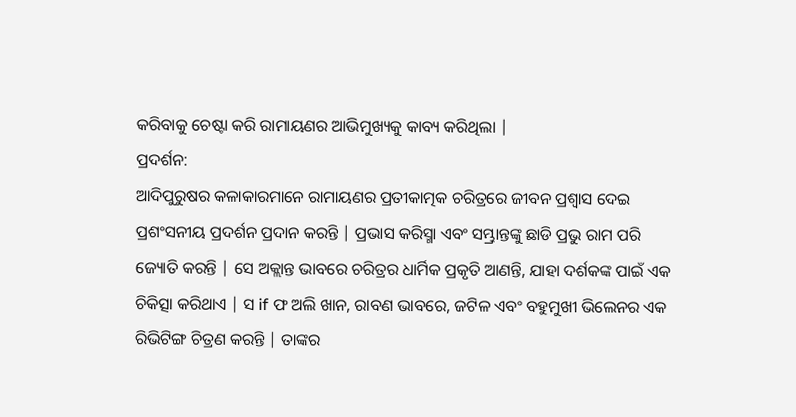କରିବାକୁ ଚେଷ୍ଟା କରି ରାମାୟଣର ଆଭିମୁଖ୍ୟକୁ କାବ୍ୟ କରିଥିଲା |
ପ୍ରଦର୍ଶନ:
ଆଦିପୁରୁଷର କଳାକାରମାନେ ରାମାୟଣର ପ୍ରତୀକାତ୍ମକ ଚରିତ୍ରରେ ଜୀବନ ପ୍ରଶ୍ୱାସ ଦେଇ ପ୍ରଶଂସନୀୟ ପ୍ରଦର୍ଶନ ପ୍ରଦାନ କରନ୍ତି | ପ୍ରଭାସ କରିସ୍ମା ଏବଂ ସମ୍ଭ୍ରାନ୍ତଙ୍କୁ ଛାଡି ପ୍ରଭୁ ରାମ ପରି ଜ୍ୟୋତି କରନ୍ତି | ସେ ଅକ୍ଲାନ୍ତ ଭାବରେ ଚରିତ୍ରର ଧାର୍ମିକ ପ୍ରକୃତି ଆଣନ୍ତି, ଯାହା ଦର୍ଶକଙ୍କ ପାଇଁ ଏକ ଚିକିତ୍ସା କରିଥାଏ | ସ if ଫ ଅଲି ଖାନ, ରାବଣ ଭାବରେ, ଜଟିଳ ଏବଂ ବହୁମୁଖୀ ଭିଲେନର ଏକ ରିଭିଟିଙ୍ଗ ଚିତ୍ରଣ କରନ୍ତି | ତାଙ୍କର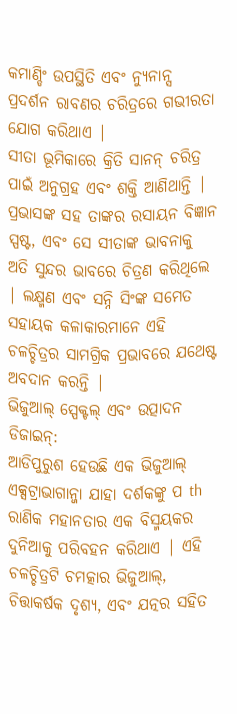କମାଣ୍ଡିଂ ଉପସ୍ଥିତି ଏବଂ ନ୍ୟୁନାନ୍ସ ପ୍ରଦର୍ଶନ ରାବଣର ଚରିତ୍ରରେ ଗଭୀରତା ଯୋଗ କରିଥାଏ |
ସୀତା ଭୂମିକାରେ କ୍ରିତି ସାନନ୍ ଚରିତ୍ର ପାଇଁ ଅନୁଗ୍ରହ ଏବଂ ଶକ୍ତି ଆଣିଥାନ୍ତି | ପ୍ରଭାସଙ୍କ ସହ ତାଙ୍କର ରସାୟନ ବିଜ୍ଞାନ ସ୍ପଷ୍ଟ, ଏବଂ ସେ ସୀତାଙ୍କ ଭାବନାକୁ ଅତି ସୁନ୍ଦର ଭାବରେ ଚିତ୍ରଣ କରିଥିଲେ | ଲକ୍ଷ୍ମଣ ଏବଂ ସନ୍ନି ସିଂଙ୍କ ସମେତ ସହାୟକ କଳାକାରମାନେ ଏହି ଚଳଚ୍ଚିତ୍ରର ସାମଗ୍ରିକ ପ୍ରଭାବରେ ଯଥେଷ୍ଟ ଅବଦାନ କରନ୍ତି |
ଭିଜୁଆଲ୍ ସ୍ପେକ୍ଟଲ୍ ଏବଂ ଉତ୍ପାଦନ ଡିଜାଇନ୍:
ଆଡିପୁରୁଶ ହେଉଛି ଏକ ଭିଜୁଆଲ୍ ଏକ୍ସଟ୍ରାଭାଗାନ୍ଜା ଯାହା ଦର୍ଶକଙ୍କୁ ପ th ରାଣିକ ମହାନତାର ଏକ ବିସ୍ମୟକର ଦୁନିଆକୁ ପରିବହନ କରିଥାଏ | ଏହି ଚଳଚ୍ଚିତ୍ରଟି ଚମତ୍କାର ଭିଜୁଆଲ୍, ଚିତ୍ତାକର୍ଷକ ଦୃଶ୍ୟ, ଏବଂ ଯତ୍ନର ସହିତ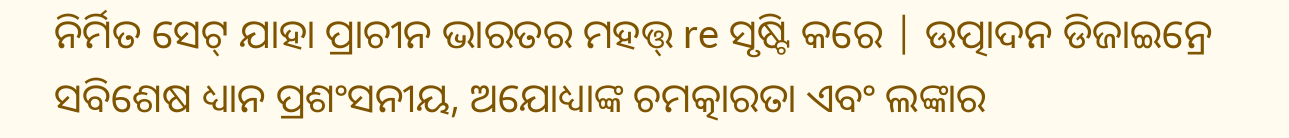ନିର୍ମିତ ସେଟ୍ ଯାହା ପ୍ରାଚୀନ ଭାରତର ମହତ୍ତ୍ re ସୃଷ୍ଟି କରେ | ଉତ୍ପାଦନ ଡିଜାଇନ୍ରେ ସବିଶେଷ ଧ୍ୟାନ ପ୍ରଶଂସନୀୟ, ଅଯୋଧ୍ୟାଙ୍କ ଚମତ୍କାରତା ଏବଂ ଲଙ୍କାର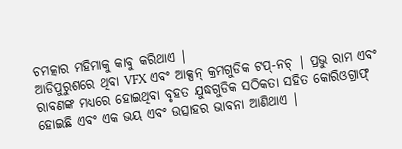ଚମତ୍କାର ମହିମାକୁ କାବୁ କରିଥାଏ |
ଆଡିପୁରୁଶରେ ଥିବା VFX ଏବଂ ଆକ୍ସନ୍ କ୍ରମଗୁଡିକ ଟପ୍-ନଚ୍ | ପ୍ରଭୁ ରାମ ଏବଂ ରାବଣଙ୍କ ମଧ୍ୟରେ ହୋଇଥିବା ବୃହତ ଯୁଦ୍ଧଗୁଡିକ ସଠିକତା ସହିତ କୋରିଓଗ୍ରାଫ୍ ହୋଇଛି ଏବଂ ଏକ ଭୟ ଏବଂ ଉତ୍ସାହର ଭାବନା ଆଣିଥାଏ |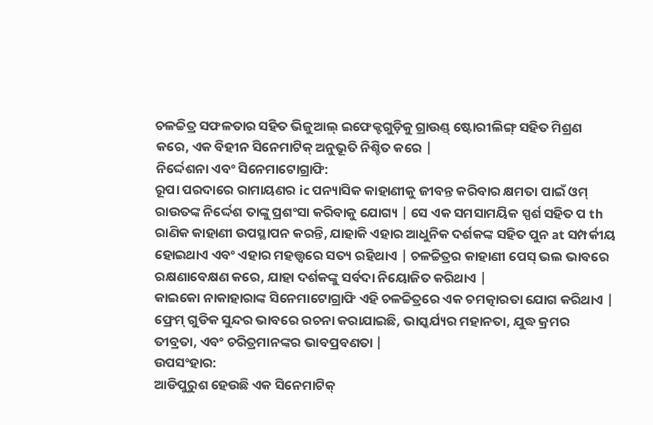ଚଳଚ୍ଚିତ୍ର ସଫଳତାର ସହିତ ଭିଜୁଆଲ୍ ଇଫେକ୍ଟଗୁଡ଼ିକୁ ଗ୍ରାଉଣ୍ଡ୍ ଷ୍ଟୋରୀଲିଙ୍ଗ୍ ସହିତ ମିଶ୍ରଣ କରେ, ଏକ ବିହୀନ ସିନେମାଟିକ୍ ଅନୁଭୂତି ନିଶ୍ଚିତ କରେ |
ନିର୍ଦ୍ଦେଶନା ଏବଂ ସିନେମାଟୋଗ୍ରାଫି:
ରୂପା ପରଦାରେ ରାମାୟଣର ic ପନ୍ୟାସିକ କାହାଣୀକୁ ଜୀବନ୍ତ କରିବାର କ୍ଷମତା ପାଇଁ ଓମ୍ ରାଉତଙ୍କ ନିର୍ଦ୍ଦେଶ ତାଙ୍କୁ ପ୍ରଶଂସା କରିବାକୁ ଯୋଗ୍ୟ | ସେ ଏକ ସମସାମୟିକ ସ୍ପର୍ଶ ସହିତ ପ th ରାଣିକ କାହାଣୀ ଉପସ୍ଥାପନ କରନ୍ତି, ଯାହାକି ଏହାର ଆଧୁନିକ ଦର୍ଶକଙ୍କ ସହିତ ପୁନ at ସମ୍ପର୍କୀୟ ହୋଇଥାଏ ଏବଂ ଏହାର ମହତ୍ତ୍ୱରେ ସତ୍ୟ ରହିଥାଏ | ଚଳଚ୍ଚିତ୍ରର କାହାଣୀ ପେସ୍ ଭଲ ଭାବରେ ରକ୍ଷଣାବେକ୍ଷଣ କରେ, ଯାହା ଦର୍ଶକଙ୍କୁ ସର୍ବଦା ନିୟୋଜିତ କରିଥାଏ |
କାଇକୋ ନାକାହାରାଙ୍କ ସିନେମାଟୋଗ୍ରାଫି ଏହି ଚଳଚ୍ଚିତ୍ରରେ ଏକ ଚମତ୍କାରତା ଯୋଗ କରିଥାଏ | ଫ୍ରେମ୍ ଗୁଡିକ ସୁନ୍ଦର ଭାବରେ ରଚନା କରାଯାଇଛି, ଭାସ୍କର୍ଯ୍ୟର ମହାନତା, ଯୁଦ୍ଧ କ୍ରମର ତୀବ୍ରତା, ଏବଂ ଚରିତ୍ରମାନଙ୍କର ଭାବପ୍ରବଣତା |
ଉପସଂହାର:
ଆଡିପୁରୁଶ ହେଉଛି ଏକ ସିନେମାଟିକ୍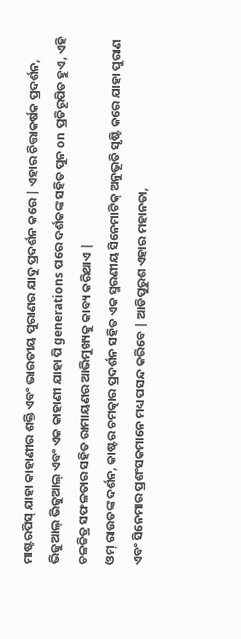ମାଷ୍ଟରପିସ୍ ଯାହା କାହାଣୀର ଶକ୍ତି ଏବଂ ଭାରତୀୟ ପୁରାଣର ଯାଦୁ ପ୍ରଦର୍ଶନ କରେ | ଏହାର ଚିତ୍ତାକର୍ଷକ ପ୍ରଦର୍ଶନ, ଭିଜୁଆଲ୍ ଭିଜୁଆଲ୍ ଏବଂ ଏକ କାହାଣୀ ଯାହା ପି generations ପରେ ଦର୍ଶକଙ୍କ ସହିତ ପୁନ on ପ୍ରତିରୂପିତ ହୁଏ, ଏହି ଚଳଚ୍ଚିତ୍ର ସଫଳତାର ସହିତ ରାମାୟଣର ଆଭିମୁଖ୍ୟକୁ କାବ୍ୟ କରିଥାଏ |
ଓମ୍ ରାଉତଙ୍କ ଦର୍ଶନ, କାଷ୍ଟର ଚମତ୍କାର ପ୍ରଦର୍ଶନ ସହିତ ଏକ ସ୍ମରଣୀୟ ସିନେମାଟିକ୍ ଅନୁଭୂତି ସୃଷ୍ଟି କରେ ଯାହା ପୁରାଣ ଏବଂ ସିନେମାର ପ୍ରଶଂସକମାନେ ମଧ୍ୟ ପସନ୍ଦ କରିବେ | ଆଡିପୁରୁଶ ଏହାର ମହାନତା,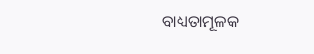ବାଧ୍ୟତାମୂଳକ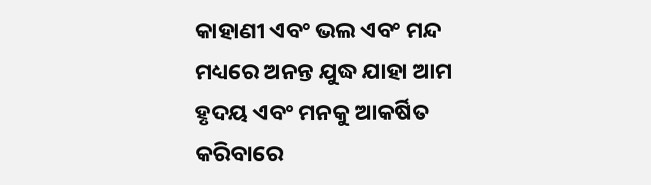କାହାଣୀ ଏବଂ ଭଲ ଏବଂ ମନ୍ଦ ମଧ୍ୟରେ ଅନନ୍ତ ଯୁଦ୍ଧ ଯାହା ଆମ ହୃଦୟ ଏବଂ ମନକୁ ଆକର୍ଷିତ କରିବାରେ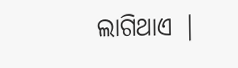ଲାଗିଥାଏ |